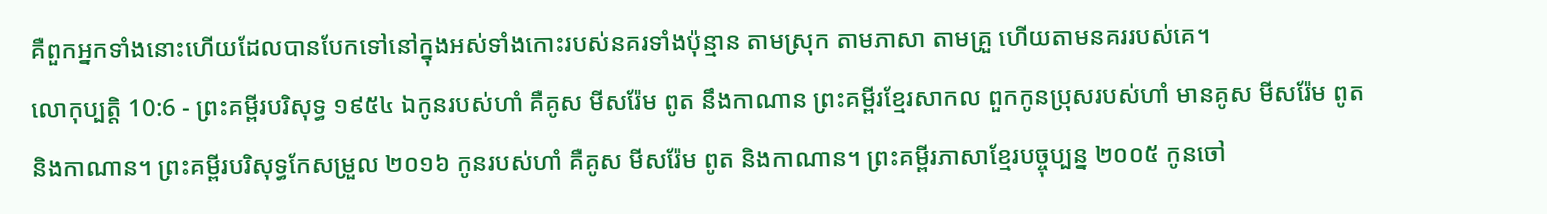គឺពួកអ្នកទាំងនោះហើយដែលបានបែកទៅនៅក្នុងអស់ទាំងកោះរបស់នគរទាំងប៉ុន្មាន តាមស្រុក តាមភាសា តាមគ្រួ ហើយតាមនគររបស់គេ។
លោកុប្បត្តិ 10:6 - ព្រះគម្ពីរបរិសុទ្ធ ១៩៥៤ ឯកូនរបស់ហាំ គឺគូស មីសរ៉ែម ពូត នឹងកាណាន ព្រះគម្ពីរខ្មែរសាកល ពួកកូនប្រុសរបស់ហាំ មានគូស មីសរ៉ែម ពូត និងកាណាន។ ព្រះគម្ពីរបរិសុទ្ធកែសម្រួល ២០១៦ កូនរបស់ហាំ គឺគូស មីសរ៉ែម ពូត និងកាណាន។ ព្រះគម្ពីរភាសាខ្មែរបច្ចុប្បន្ន ២០០៥ កូនចៅ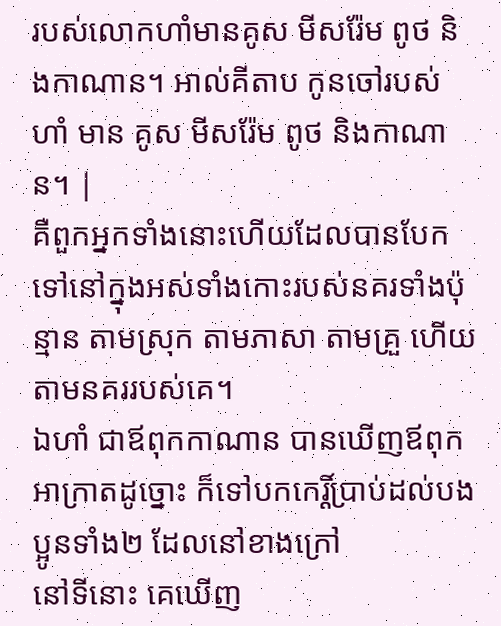របស់លោកហាំមានគូស មីសរ៉ែម ពូថ និងកាណាន។ អាល់គីតាប កូនចៅរបស់ហាំ មាន គូស មីសរ៉ែម ពូថ និងកាណាន។ |
គឺពួកអ្នកទាំងនោះហើយដែលបានបែកទៅនៅក្នុងអស់ទាំងកោះរបស់នគរទាំងប៉ុន្មាន តាមស្រុក តាមភាសា តាមគ្រួ ហើយតាមនគររបស់គេ។
ឯហាំ ជាឪពុកកាណាន បានឃើញឪពុកអាក្រាតដូច្នោះ ក៏ទៅបកកេរ្តិ៍ប្រាប់ដល់បងប្អូនទាំង២ ដែលនៅខាងក្រៅ
នៅទីនោះ គេឃើញ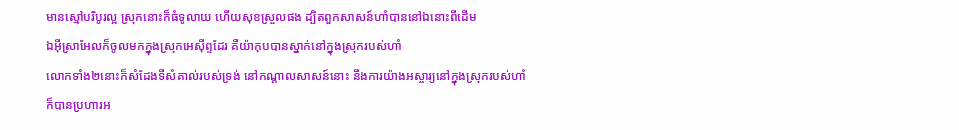មានស្មៅបរិបូរល្អ ស្រុកនោះក៏ធំទូលាយ ហើយសុខស្រួលផង ដ្បិតពួកសាសន៍ហាំបាននៅឯនោះពីដើម
ឯអ៊ីស្រាអែលក៏ចូលមកក្នុងស្រុកអេស៊ីព្ទដែរ គឺយ៉ាកុបបានស្នាក់នៅក្នុងស្រុករបស់ហាំ
លោកទាំង២នោះក៏សំដែងទីសំគាល់របស់ទ្រង់ នៅកណ្តាលសាសន៍នោះ នឹងការយ៉ាងអស្ចារ្យនៅក្នុងស្រុករបស់ហាំ
ក៏បានប្រហារអ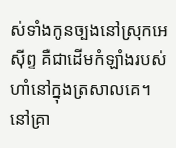ស់ទាំងកូនច្បងនៅស្រុកអេស៊ីព្ទ គឺជាដើមកំឡាំងរបស់ហាំនៅក្នុងត្រសាលគេ។
នៅគ្រា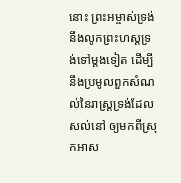នោះ ព្រះអម្ចាស់ទ្រង់នឹងលូកព្រះហស្តទ្រង់ទៅម្តងទៀត ដើម្បីនឹងប្រមូលពួកសំណល់នៃរាស្ត្រទ្រង់ដែលសល់នៅ ឲ្យមកពីស្រុកអាស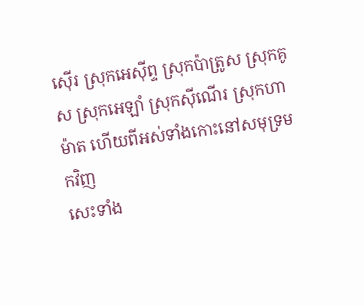ស៊ើរ ស្រុកអេស៊ីព្ទ ស្រុកប៉ាត្រូស ស្រុកគូស ស្រុកអេឡាំ ស្រុកស៊ីណើរ ស្រុកហាម៉ាត ហើយពីអស់ទាំងកោះនៅសមុទ្រមកវិញ
សេះទាំង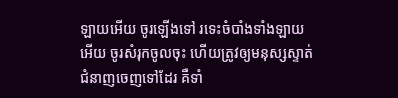ឡាយអើយ ចូរឡើងទៅ រទេះចំបាំងទាំងឡាយអើយ ចូរសំរុកចូលចុះ ហើយត្រូវឲ្យមនុស្សស្ទាត់ជំនាញចេញទៅដែរ គឺទាំ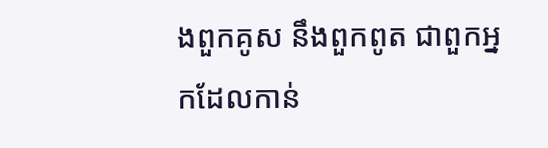ងពួកគូស នឹងពួកពូត ជាពួកអ្នកដែលកាន់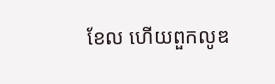ខែល ហើយពួកលូឌ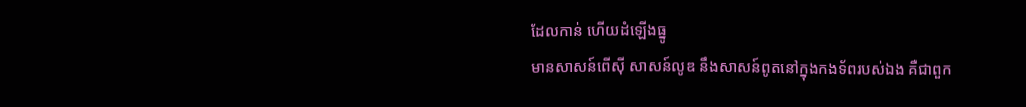ដែលកាន់ ហើយដំឡើងធ្នូ
មានសាសន៍ពើស៊ី សាសន៍លូឌ នឹងសាសន៍ពូតនៅក្នុងកងទ័ពរបស់ឯង គឺជាពួក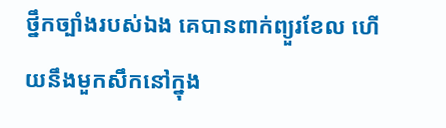ថ្នឹកច្បាំងរបស់ឯង គេបានពាក់ព្យួរខែល ហើយនឹងមួកសឹកនៅក្នុង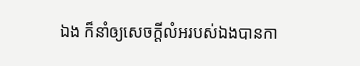ឯង ក៏នាំឲ្យសេចក្ដីលំអរបស់ឯងបានកា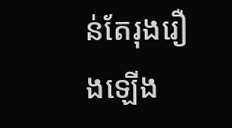ន់តែរុងរឿងឡើង